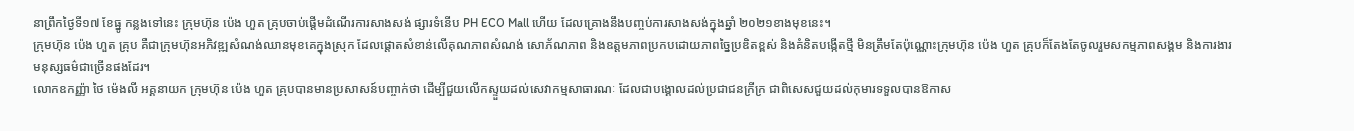នាព្រឹកថ្ងៃទី១៧ ខែធ្នូ កន្លងទៅនេះ ក្រុមហ៊ុន ប៉េង ហួត គ្រុបចាប់ផ្តើមដំណើរការសាងសង់ ផ្សារទំនើប PH ECO Mall ហើយ ដែលគ្រោងនឹងបញ្ចប់ការសាងសង់ក្នុងឆ្នាំ ២០២១ខាងមុខនេះ។
ក្រុមហ៊ុន ប៉េង ហួត គ្រុប គឺជាក្រុមហ៊ុនអភិវឌ្ឍសំណង់ឈានមុខគេក្នុងស្រុក ដែលផ្តោតសំខាន់លើគុណភាពសំណង់ សោភ័ណភាព និងឧត្តមភាពប្រកបដោយភាពច្នៃប្រឌិតខ្ពស់ និងគំនិតបង្កើតថ្មី មិនត្រឹមតែប៉ុណ្ណោះក្រុមហ៊ុន ប៉េង ហួត គ្រុបក៏តែងតែចូលរួមសកម្មភាពសង្គម និងការងារមនុស្សធម៌ជាច្រើនផងដែរ។
លោកឧកញ្ញ៉ា ថៃ ម៉េងលី អគ្គនាយក ក្រុមហ៊ុន ប៉េង ហួត គ្រុបបានមានប្រសាសន៍បញ្ចាក់ថា ដើម្បីជួយលើកស្ទួយដល់សេវាកម្មសាធារណៈ ដែលជាបង្គោលដល់ប្រជាជនក្រីក្រ ជាពិសេសជួយដល់កុមារទទួលបានឱកាស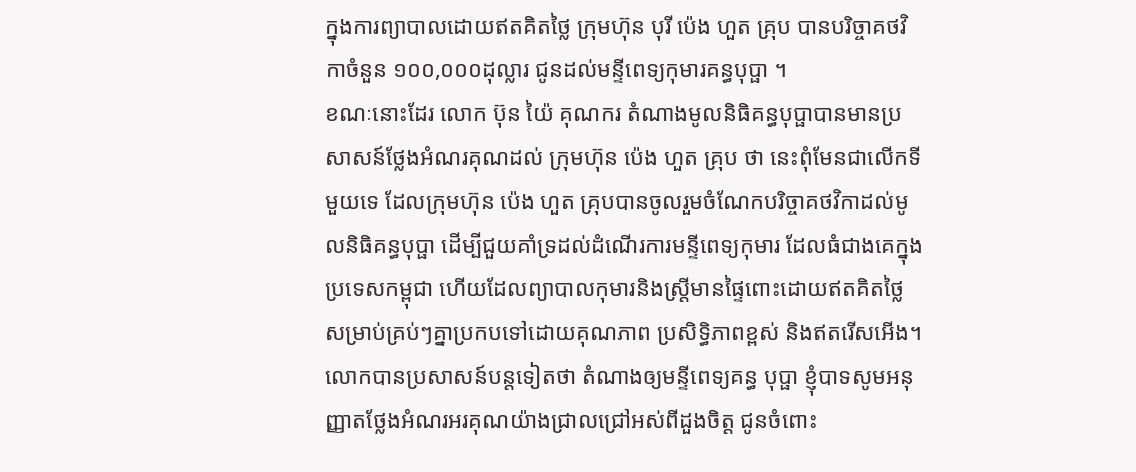ក្នុងការព្យាបាលដោយឥតគិតថ្លៃ ក្រុមហ៊ុន បុរី ប៉េង ហួត គ្រុប បានបរិច្ចាគថវិកាចំនួន ១០០,០០០ដុល្លារ ជូនដល់មន្ទីពេទ្យកុមារគន្ធបុប្ផា ។
ខណៈនោះដែរ លោក ប៊ុន យ៉ៃ គុណករ តំណាងមូលនិធិគន្ធបុប្ផាបានមានប្រសាសន៍ថ្លែងអំណរគុណដល់ ក្រុមហ៊ុន ប៉េង ហួត គ្រុប ថា នេះពុំមែនជាលើកទីមួយទេ ដែលក្រុមហ៊ុន ប៉េង ហួត គ្រុបបានចូលរួមចំណែកបរិច្ចាគថវិកាដល់មូលនិធិគន្ធបុប្ផា ដើម្បីជួយគាំទ្រដល់ដំណើរការមន្ទីពេទ្យកុមារ ដែលធំជាងគេក្នុងប្រទេសកម្ពុជា ហើយដែលព្យាបាលកុមារនិងស្ត្រីមានផ្ទៃពោះដោយឥតគិតថ្លៃ សម្រាប់គ្រប់ៗគ្នាប្រកបទៅដោយគុណភាព ប្រសិទ្ធិភាពខ្ពស់ និងឥតរើសអើង។
លោកបានប្រសាសន៍បន្តទៀតថា តំណាងឲ្យមន្ទីពេទ្យគន្ធ បុប្ផា ខ្ញុំបាទសូមអនុញ្ញាតថ្លែងអំណរអរគុណយ៉ាងជ្រាលជ្រៅអស់ពីដួងចិត្ត ជូនចំពោះ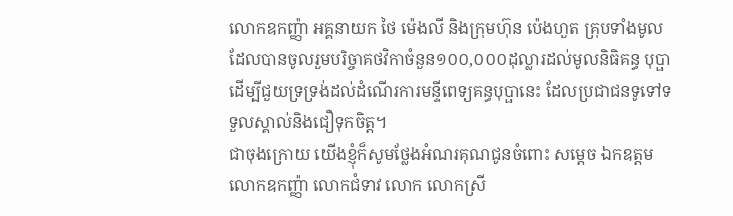លោកឧកញ្ញ៉ា អគ្គនាយក ថៃ ម៉េងលី និងក្រុមហ៊ុន ប៉េងហួត គ្រុបទាំងមូល ដែលបានចូលរួមបរិច្ចាគថវិកាចំនួន១០០,០០០ដុល្លារដល់មូលនិធិគន្ធ បុប្ផា ដើម្បីជួយទ្រទ្រង់ដល់ដំណើរការមន្ទីពេទ្យគន្ធបុប្ផានេះ ដែលប្រជាជនទូទៅទទួលស្គាល់និងជឿទុកចិត្ត។
ជាចុងក្រោយ យើងខ្ញុំក៏សូមថ្លែងអំណរគុណជូនចំពោះ សម្តេច ឯកឧត្តម លោកឧកញ្ញ៉ា លោកជំទាវ លោក លោកស្រី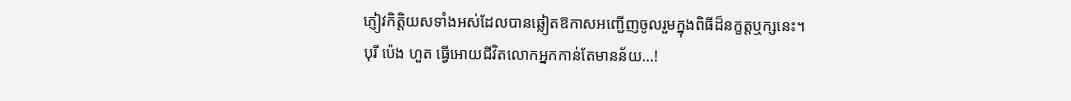ភ្ញៀវកិត្តិយសទាំងអស់ដែលបានឆ្លៀតឱកាសអញ្ជើញចូលរួមក្នុងពិធីដ៏នក្ខត្តឬក្សនេះ។
បុរី ប៉េង ហួត ធ្វើអោយជីវិតលោកអ្នកកាន់តែមានន័យ…!